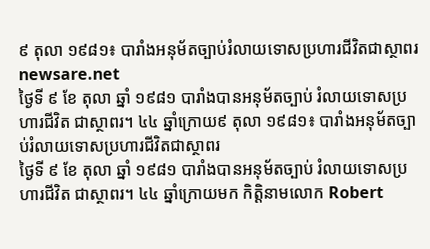៩ តុលា ១៩៨១៖ បារាំងអនុម័តច្បាប់រំលាយទោសប្រហារជីវិតជាស្ថាពរ
newsare.net
ថ្ងៃទី ៩ ខែ តុលា ឆ្នាំ ១៩៨១ បារាំងបានអនុម័តច្បាប់ រំលាយទោសប្រហារជីវិត ជាស្ថាពរ។ ៤៤ ឆ្នាំក្រោយ៩ តុលា ១៩៨១៖ បារាំងអនុម័តច្បាប់រំលាយទោសប្រហារជីវិតជាស្ថាពរ
ថ្ងៃទី ៩ ខែ តុលា ឆ្នាំ ១៩៨១ បារាំងបានអនុម័តច្បាប់ រំលាយទោសប្រហារជីវិត ជាស្ថាពរ។ ៤៤ ឆ្នាំក្រោយមក កិត្តិនាមលោក Robert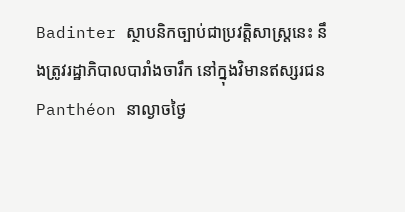Badinter ស្ថាបនិកច្បាប់ជាប្រវត្តិសាស្ត្រនេះ នឹងត្រូវរដ្ឋាភិបាលបារាំងចារឹក នៅក្នុងវិមានឥស្សរជន Panthéon នាល្ងាចថ្ងៃ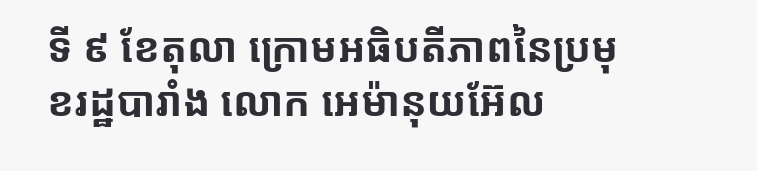ទី ៩ ខែតុលា ក្រោមអធិបតីភាពនៃប្រមុខរដ្ឋបារាំង លោក អេម៉ានុយអ៊ែល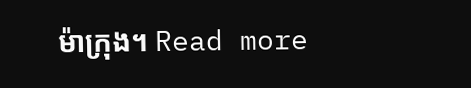ម៉ាក្រុង។ Read more